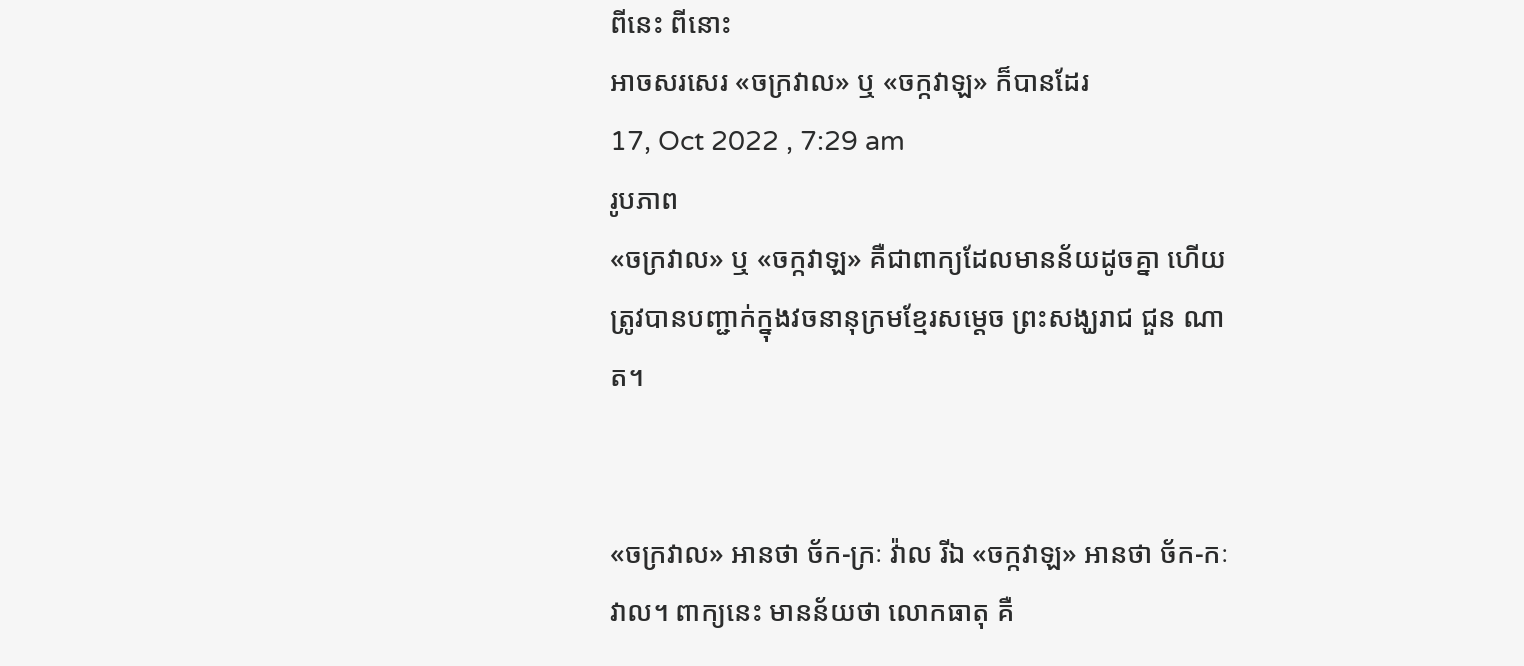ពីនេះ ពីនោះ
អាចសរសេរ «ចក្រវាល» ឬ «ចក្កវាឡ» ក៏បានដែរ
17, Oct 2022 , 7:29 am
រូបភាព
«ចក្រវាល» ឬ «ចក្កវាឡ» គឺជាពាក្យដែលមានន័យដូចគ្នា ហើយត្រូវបានបញ្ជាក់ក្នុងវចនានុក្រមខ្មែរសម្តេច ព្រះសង្ឃរាជ ជួន ណាត។


«ចក្រវាល» អានថា ច័ក-ក្រៈ វ៉ាល រីឯ «ចក្កវាឡ» អានថា ច័ក-កៈវាល។ ពាក្យនេះ មានន័យថា លោកធាតុ គឺ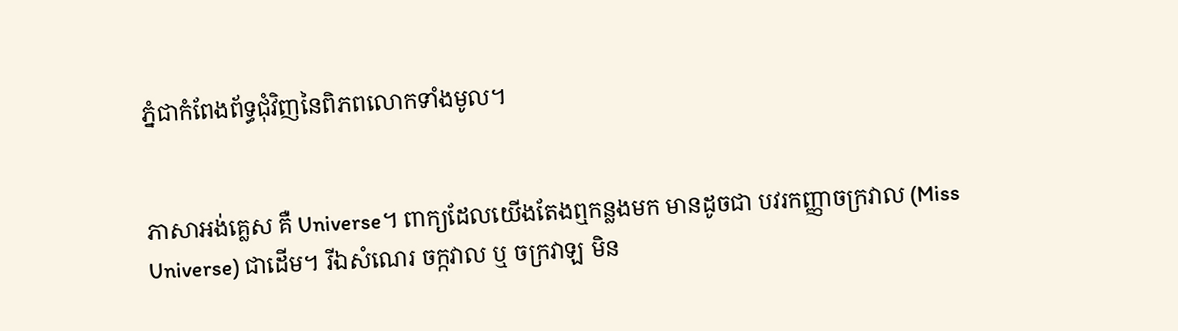ភ្នំជាកំពែងព័ទ្ធជុំវិញនៃពិភពលោកទាំងមូល។


ភាសាអង់គ្លេស គឺ Universe។ ពាក្យដែលយើងតែងឮកន្លងមក មានដូចជា បវរកញ្ញាចក្រវាល (Miss Universe) ជាដើម។ រីឯសំណេរ ចក្កវាល ឬ ចក្រវាឡ មិន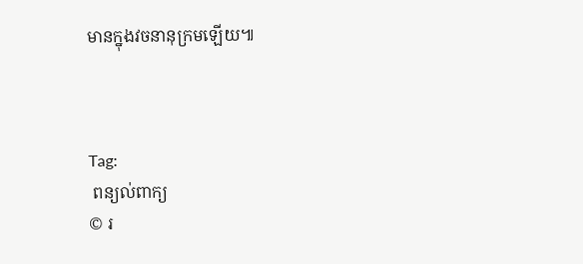មានក្នុងវចនានុក្រមឡើយ៕



Tag:
 ពន្យល់ពាក្យ
© រ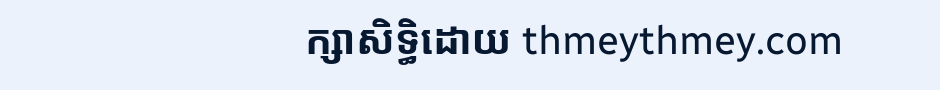ក្សាសិទ្ធិដោយ thmeythmey.com